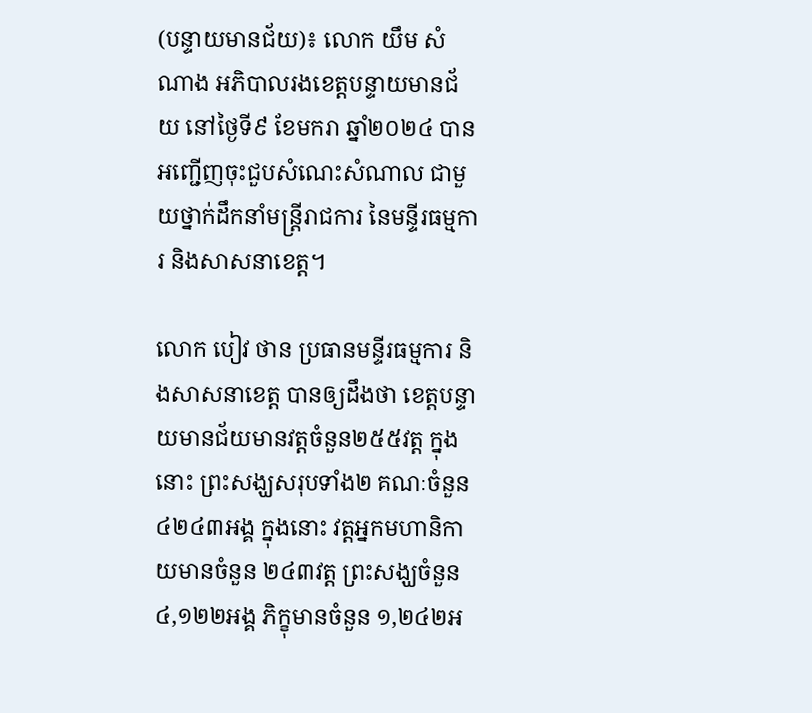(បន្ទាយមានជ័យ)៖ លោក យឹម សំណាង អភិបាលរងខេត្តបន្ទាយមានជ័យ នៅថ្ងៃទី៩ ខែមករា ឆ្នាំ២០២៤ បានអញ្ជើញចុះជួបសំណេះសំណាល ជាមួយថ្នាក់ដឹកនាំមន្ត្រីរាជការ នៃមន្ទីរធម្មការ និងសាសនាខេត្ត។

លោក បៀវ ថាន ប្រធានមន្ទីរធម្មការ និងសាសនាខេត្ត បានឲ្យដឹងថា ខេត្តបន្ទាយមានជ័យមានវត្តចំនួន២៥៥វត្ត ក្នុងនោះ ព្រះសង្ឃសរុបទាំង២ គណៈចំនួន ៤២៤៣អង្គ ក្នុងនោះ វត្តអ្នកមហានិកាយមានចំនួន ២៤៣វត្ត ព្រះសង្ឃចំនួន៤,១២២អង្គ ភិក្ខុមានចំនួន ១,២៤២អ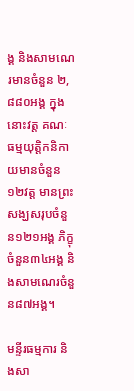ង្គ និងសាមណេរមានចំនួន ២,៨៨០អង្គ ក្នុងនោះវត្ត គណៈធម្មយុត្តិកនិកាយមានចំនួន១២វត្ត មានព្រះសង្ឃសរុបចំនួន១២១អង្គ ភិក្ខុចំនួន៣៤អង្គ និងសាមណេរចំនួន៨៧អង្គ។

មន្ទីរធម្មការ និងសា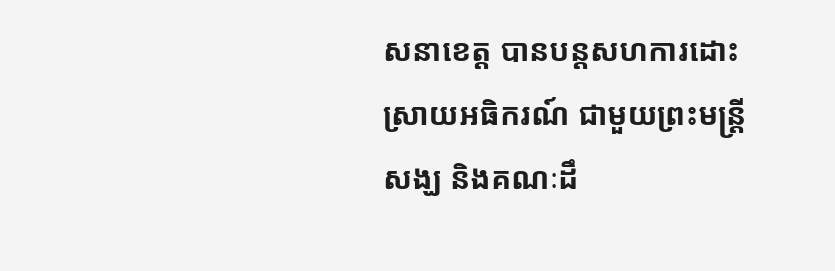សនាខេត្ត បានបន្តសហការដោះស្រាយអធិករណ៍ ជាមួយព្រះមន្ត្រីសង្ឃ និងគណៈដឹ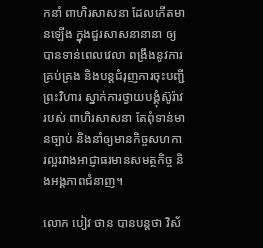កនាំ ពាហិរសាសនា ដែលកើតមានឡើង ក្នុងជួរសាសនានានា ឲ្យបានទាន់ពេលវេលា ពង្រឹងនូវការគ្រប់គ្រង និងបន្តជំរុញការចុះបញ្ជីព្រះវិហារ ស្នាក់ការថ្វាយបង្គុំស៊ូរ៉ាវរបស់ ពាហិរសាសនា តែពុំទាន់មានច្បាប់ និងនាំឲ្យមានកិច្ចសហការល្អរវាងអាជ្ញាធរមានសមត្ថកិច្ច និងអង្គភាពជំនាញ។

លោក បៀវ ថាន បានបន្តថា វិស័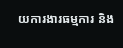យការងារធម្មការ និង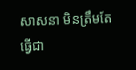សាសនា មិនត្រឹមតែធ្វើជា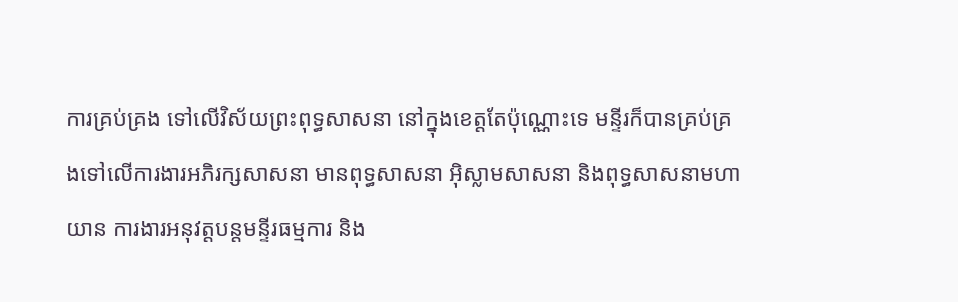ការគ្រប់គ្រង ទៅលើវិស័យព្រះពុទ្ធសាសនា នៅក្នុងខេត្តតែប៉ុណ្ណោះទេ មន្ទីរក៏បានគ្រប់គ្រងទៅលើការងារអភិរក្សសាសនា មានពុទ្ធសាសនា អ៊ិស្លាមសាសនា និងពុទ្ធសាសនាមហាយាន ការងារអនុវត្តបន្តមន្ទីរធម្មការ និង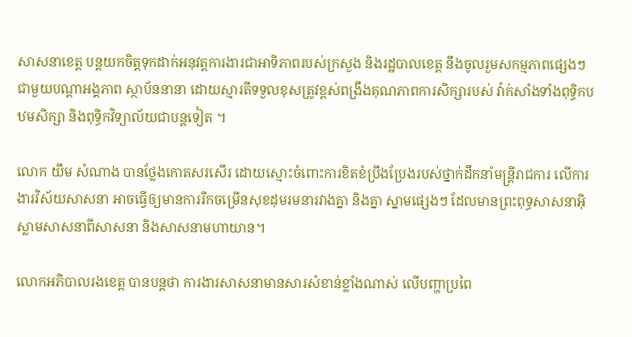សាសនាខេត្ត បន្តយកចិត្តទុកដាក់អនុវត្តការងារជាអាទិភាពរបស់ក្រសួង និងរដ្ឋបាលខេត្ត នឹងចូលរួមសកម្មភាពផ្សេងៗ ជាមួយបណ្ដាអង្គភាព ស្ថាប័ននានា ដោយស្មារតីទទួលខុសត្រូវខ្ពស់ពង្រឹងគុណភាពការសិក្សារបស់ វ៉ាក់សាំងទាំងពុទ្ធិកបឋមសិក្សា និងពុទ្ធិកវិទ្យាល័យជាបន្តទៀត ។

លោក យឹម សំណាង បានថ្លែងកោតសរសើរ ដោយស្មោះចំពោះការខិតខំប្រឹងប្រែងរបស់ថ្នាក់ដឹកនាំមន្ត្រីរាជការ លើការងារវិស័យសាសនា អាចធ្វើឲ្យមានការរីកចម្រើនសុខដុមរមនារវាងគ្នា និងគ្នា ស្នាមផ្សេងៗ ដែលមានព្រះពុទ្ធសាសនាអ៊ិស្លាមសាសនាពីសាសនា និងសាសនាមហាយាន។

លោកអភិបាលរងខេត្ត បានបន្តថា ការងារសាសនាមានសារសំខាន់ខ្លាំងណាស់ លើបញ្ហាប្រពៃ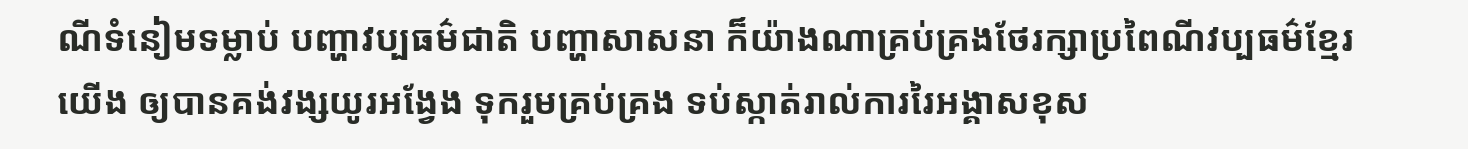ណីទំនៀមទម្លាប់ បញ្ហាវប្បធម៌ជាតិ បញ្ហាសាសនា ក៏យ៉ាងណាគ្រប់គ្រងថែរក្សាប្រពៃណីវប្បធម៌ខ្មែរយើង ឲ្យបានគង់វង្សយូរអង្វែង ទុករួមគ្រប់គ្រង ទប់ស្កាត់រាល់ការរៃអង្គាសខុស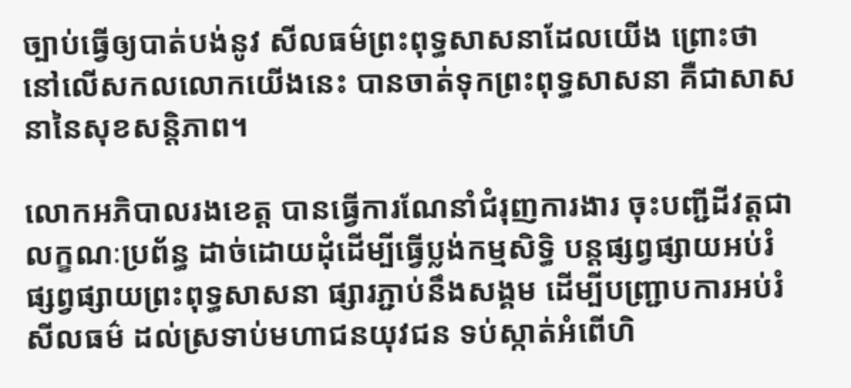ច្បាប់ធ្វើឲ្យបាត់បង់នូវ សីលធម៌ព្រះពុទ្ធសាសនាដែលយើង ព្រោះថា នៅលើសកលលោកយើងនេះ បានចាត់ទុកព្រះពុទ្ធសាសនា គឺជាសាសនានៃសុខសន្តិភាព។

លោកអភិបាលរងខេត្ត បានធ្វើការណែនាំជំរុញការងារ ចុះបញ្ជីដីវត្តជាលក្ខណៈប្រព័ន្ធ ដាច់ដោយដុំដើម្បីធ្វើប្លង់កម្មសិទ្ធិ បន្តផ្សព្វផ្សាយអប់រំ ផ្សព្វផ្សាយព្រះពុទ្ធសាសនា ផ្សារភ្ជាប់នឹងសង្គម ដើម្បីបញ្ជ្រាបការអប់រំសីលធម៌ ដល់ស្រទាប់មហាជនយុវជន ទប់ស្កាត់អំពើហិ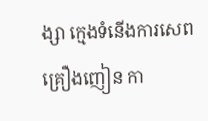ង្សា ក្មេងទំនើងការសេពគ្រឿងញៀន កា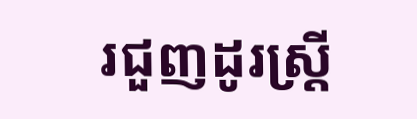រជួញដូរស្ត្រី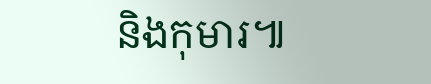និងកុមារ៕